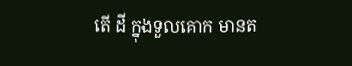តើ ដី ក្នុងទួលគោក មានត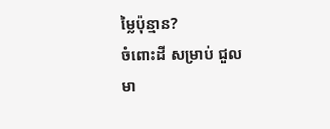ម្លៃប៉ុន្មាន?
ចំពោះដី សម្រាប់ ជួល មា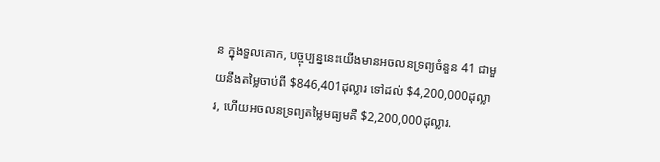ន ក្នុងទួលគោក, បច្ចុប្បន្ននេះយើងមានអចលនទ្រព្យចំនួន 41 ជាមួយនឹងតម្លៃចាប់ពី $846,401ដុល្លារ ទៅដល់ $4,200,000ដុល្លារ, ហើយអចលនទ្រព្យតម្លៃមធ្យមគឺ $2,200,000ដុល្លារ.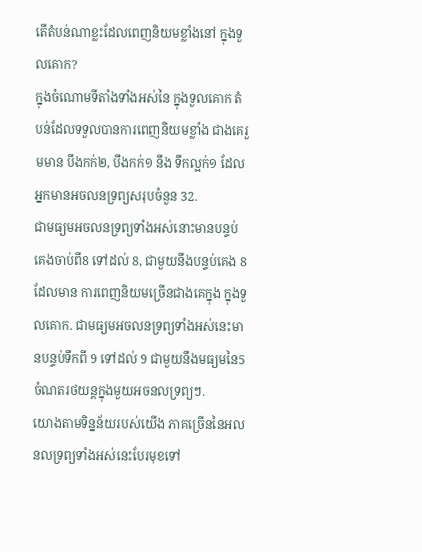តើតំបន់ណាខ្លះដែលពេញនិយមខ្លាំងនៅ ក្នុងទួលគោក?
ក្នុងចំណោមទីតាំងទាំងអស់នៃ ក្នុងទួលគោក តំបន់ដែលទទួលបានការពេញនិយមខ្លាំង ជាងគេរួមមាន បឹងកក់២, បឹងកក់១ នឹង ទឹកល្អក់១ ដែលអ្នកមានអចលនទ្រព្យសរុបចំនួន 32.
ជាមធ្យមអចលនទ្រព្យទាំងអស់នោះមានបន្ទប់គេងចាប់ពី8 ទៅដល់ 8, ជាមួយនឹងបន្ទប់គេង 8 ដែលមាន ការពេញនិយមច្រើនជាងគេក្នុង ក្នុងទួលគោក. ជាមធ្យមអចលនទ្រព្យទាំងអស់នេះមានបន្ទប់ទឹកពី 9 ទៅដល់ 9 ជាមួយនឹងមធ្យមនៃ5 ចំណតរថយន្តក្នុងមួយអចនលទ្រព្យៗ.
យោងតាមទិន្នន័យរបស់យើង ភាគច្រើននៃអលនលទ្រព្យទាំងអស់នេះបែរមុខទៅ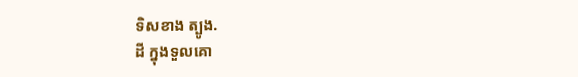ទិសខាង ត្បូង.
ដី ក្នុងទួលគោ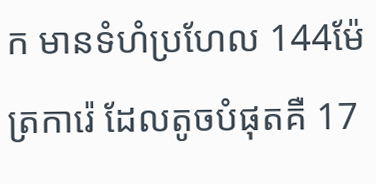ក មានទំហំប្រហែល 144ម៉ែត្រការ៉េ ដែលតូចបំផុតគឺ 17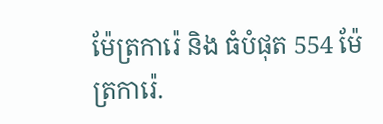ម៉ែត្រការ៉េ និង ធំបំផុត 554 ម៉ែត្រការ៉េ.